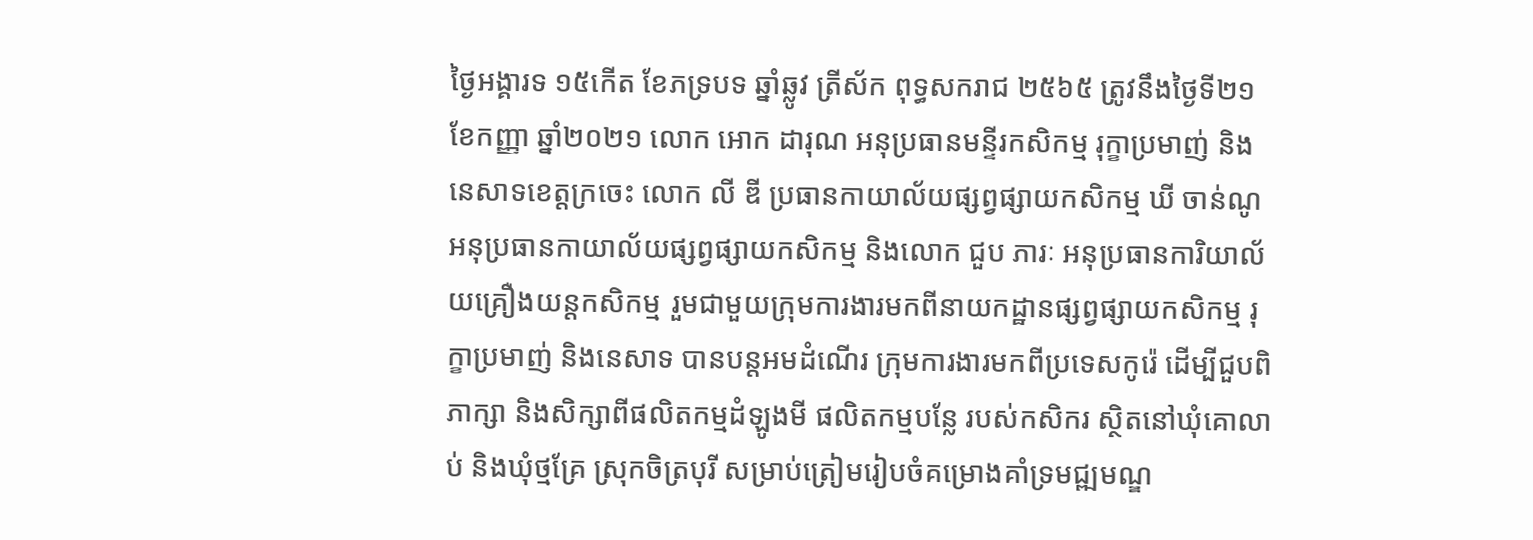ថ្ងៃអង្គារទ ១៥កើត ខែភទ្របទ ឆ្នាំឆ្លូវ ត្រីស័ក ពុទ្ធសករាជ ២៥៦៥ ត្រូវនឹងថ្ងៃទី២១ ខែកញ្ញា ឆ្នាំ២០២១ លោក អោក ដារុណ អនុប្រធានមន្ទីរកសិកម្ម រុក្ខាប្រមាញ់ និងនេសាទខេត្តក្រចេះ លោក លី ឌី ប្រធានកាយាល័យផ្សព្វផ្សាយកសិកម្ម ឃី ចាន់ណូ អនុប្រធានកាយាល័យផ្សព្វផ្សាយកសិកម្ម និងលោក ជួប ភារៈ អនុប្រធានការិយាល័យគ្រឿងយន្តកសិកម្ម រួមជាមួយក្រុមការងារមកពីនាយកដ្ឋានផ្សព្វផ្សាយកសិកម្ម រុក្ខាប្រមាញ់ និងនេសាទ បានបន្តអមដំណើរ ក្រុមការងារមកពីប្រទេសកូរ៉េ ដើម្បីជួបពិភាក្សា និងសិក្សាពីផលិតកម្មដំឡូងមី ផលិតកម្មបន្លែ របស់កសិករ ស្ថិតនៅឃុំគោលាប់ និងឃុំថ្មគ្រែ ស្រុកចិត្របុរី សម្រាប់ត្រៀមរៀបចំគម្រោងគាំទ្រមជ្ឍមណ្ឌ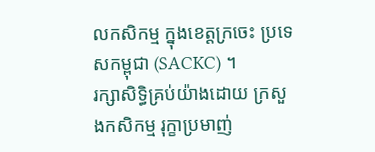លកសិកម្ម ក្នុងខេត្តក្រចេះ ប្រទេសកម្ពុជា (SACKC) ។
រក្សាសិទិ្ធគ្រប់យ៉ាងដោយ ក្រសួងកសិកម្ម រុក្ខាប្រមាញ់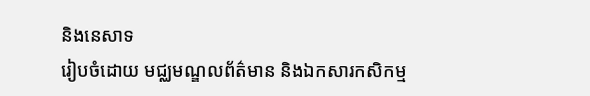និងនេសាទ
រៀបចំដោយ មជ្ឈមណ្ឌលព័ត៌មាន និងឯកសារកសិកម្ម